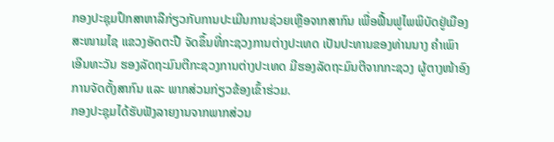ກອງປະຊຸມປຶກສາຫາລືກ່ຽວກັບການປະເມີນການຊ່ວຍເຫຼືອຈາກສາກົນ ເພື່ອຟື້ນຟູໄພພິບັດຢູ່ເມືອງສະໜາມໄຊ ແຂວງອັດຕະປື ຈັດຂຶ້ນທີ່ກະຊວງການຕ່າງປະເທດ ເປັນປະທານຂອງທ່ານນາງ ຄຳເພົາ ເອີນທະວັນ ຮອງລັດຖະມົນຕີກະຊວງການຕ່າງປະເທດ ມີຮອງລັດຖະມົນຕີຈາກກະຊວງ ຜູ້ຕາງໜ້າອົງການຈັດຕັ້ງສາກົນ ແລະ ພາກສ່ວນກ່ຽວຂ້ອງເຂົ້າຮ່ວມ.
ກອງປະຊຸມໄດ້ຮັບຟັງລາຍງານຈາກພາກສ່ວນ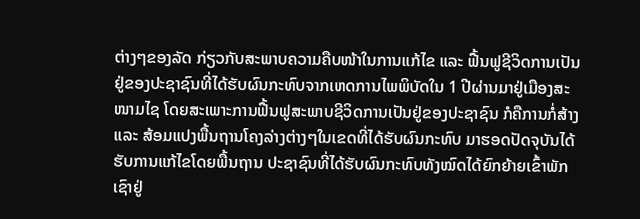ຕ່າງໆຂອງລັດ ກ່ຽວກັບສະພາບຄວາມຄືບໜ້າໃນການແກ້ໄຂ ແລະ ຟື້ນຟູຊີວິດການເປັນຢູ່ຂອງປະຊາຊົນທີ່ໄດ້ຮັບຜົນກະທົບຈາກເຫດການໄພພິບັດໃນ 1 ປີຜ່ານມາຢູ່ເມືອງສະໜາມໄຊ ໂດຍສະເພາະການຟື້ນຟູສະພາບຊີວິດການເປັນຢູ່ຂອງປະຊາຊົນ ກໍຄືການກໍ່ສ້າງ ແລະ ສ້ອມແປງພື້ນຖານໂຄງລ່າງຕ່າງໆໃນເຂດທີ່ໄດ້ຮັບຜົນກະທົບ ມາຮອດປັດຈຸບັນໄດ້ຮັບການແກ້ໄຂໂດຍພື້ນຖານ ປະຊາຊົນທີ່ໄດ້ຮັບຜົນກະທົບທັງໝົດໄດ້ຍົກຍ້າຍເຂົ້າພັກເຊົາຢູ່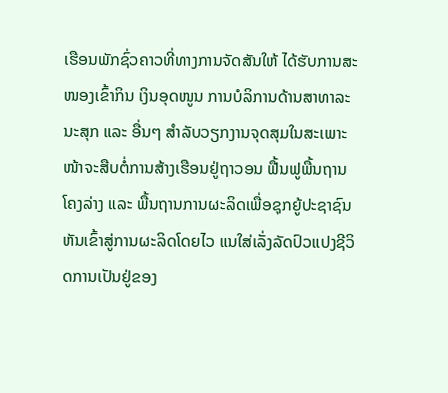ເຮືອນພັກຊົ່ວຄາວທີ່ທາງການຈັດສັນໃຫ້ ໄດ້ຮັບການສະໜອງເຂົ້າກິນ ເງິນອຸດໜູນ ການບໍລິການດ້ານສາທາລະນະສຸກ ແລະ ອື່ນໆ ສຳລັບວຽກງານຈຸດສຸມໃນສະເພາະໜ້າຈະສືບຕໍ່ການສ້າງເຮືອນຢູ່ຖາວອນ ຟື້ນຟູພື້ນຖານໂຄງລ່າງ ແລະ ພື້ນຖານການຜະລິດເພື່ອຊຸກຍູ້ປະຊາຊົນຫັນເຂົ້າສູ່ການຜະລິດໂດຍໄວ ແນໃສ່ເລັ່ງລັດປົວແປງຊີວິດການເປັນຢູ່ຂອງ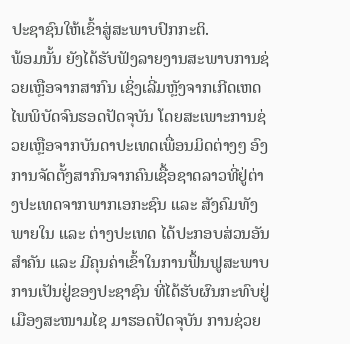ປະຊາຊົນໃຫ້ເຂົ້າສູ່ສະພາບປົກກະຕິ.
ພ້ອມນັ້ນ ຍັງໄດ້ຮັບຟັງລາຍງານສະພາບການຊ່ວຍເຫຼືອຈາກສາກົນ ເຊິ່ງເລີ່ມຫຼັງຈາກເກີດເຫດໄພພິບັດຈົນຮອດປັດຈຸບັນ ໂດຍສະເພາະການຊ່ວຍເຫຼືອຈາກບັນດາປະເທດເພື່ອນມິດຕ່າງໆ ອົງການຈັດຕັ້ງສາກົນຈາກຄົນເຊື້ອຊາດລາວທີ່ຢູ່ຕ່າງປະເທດຈາກພາກເອກະຊົນ ແລະ ສັງຄົມທັງພາຍໃນ ແລະ ຕ່າງປະເທດ ໄດ້ປະກອບສ່ວນອັນສຳຄັນ ແລະ ມີຄຸນຄ່າເຂົ້າໃນການຟຶ້ນຟູສະພາບການເປັນຢູ່ຂອງປະຊາຊົນ ທີ່ໄດ້ຮັບຜົນກະທົບຢູ່ເມືອງສະໜາມໄຊ ມາຮອດປັດຈຸບັນ ການຊ່ວຍ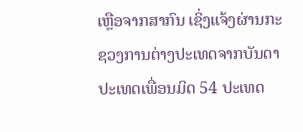ເຫຼືອຈາກສາກົນ ເຊິ່ງແຈ້ງຜ່ານກະຊວງການຕ່າງປະເທດຈາກບັນດາປະເທດເພື່ອນມິດ 54 ປະເທດ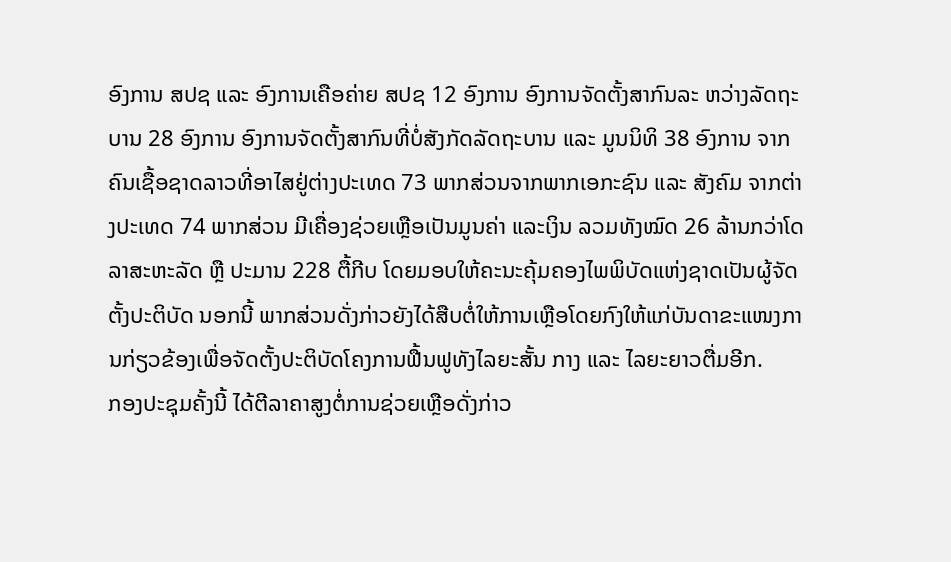ອົງການ ສປຊ ແລະ ອົງການເຄືອຄ່າຍ ສປຊ 12 ອົງການ ອົງການຈັດຕັ້ງສາກົນລະ ຫວ່າງລັດຖະບານ 28 ອົງການ ອົງການຈັດຕັ້ງສາກົນທີ່ບໍ່ສັງກັດລັດຖະບານ ແລະ ມູນນິທິ 38 ອົງການ ຈາກຄົນເຊື້ອຊາດລາວທີ່ອາໄສຢູ່ຕ່າງປະເທດ 73 ພາກສ່ວນຈາກພາກເອກະຊົນ ແລະ ສັງຄົມ ຈາກຕ່າງປະເທດ 74 ພາກສ່ວນ ມີເຄື່ອງຊ່ວຍເຫຼືອເປັນມູນຄ່າ ແລະເງິນ ລວມທັງໝົດ 26 ລ້ານກວ່າໂດລາສະຫະລັດ ຫຼື ປະມານ 228 ຕື້ກີບ ໂດຍມອບໃຫ້ຄະນະຄຸ້ມຄອງໄພພິບັດແຫ່ງຊາດເປັນຜູ້ຈັດຕັ້ງປະຕິບັດ ນອກນີ້ ພາກສ່ວນດັ່ງກ່າວຍັງໄດ້ສືບຕໍ່ໃຫ້ການເຫຼືອໂດຍກົງໃຫ້ແກ່ບັນດາຂະແໜງການກ່ຽວຂ້ອງເພື່ອຈັດຕັ້ງປະຕິບັດໂຄງການຟື້ນຟູທັງໄລຍະສັ້ນ ກາງ ແລະ ໄລຍະຍາວຕື່ມອີກ.
ກອງປະຊຸມຄັ້ງນີ້ ໄດ້ຕີລາຄາສູງຕໍ່ການຊ່ວຍເຫຼືອດັ່ງກ່າວ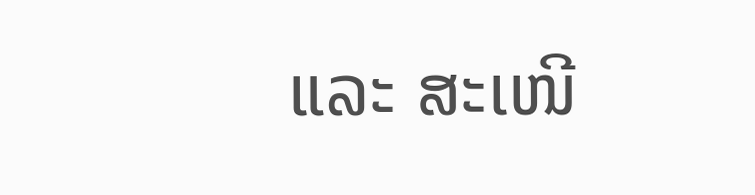ແລະ ສະເໜີ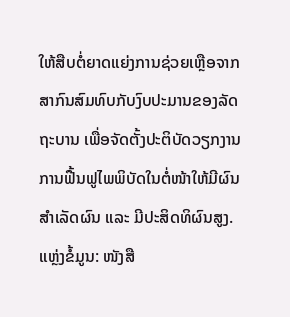ໃຫ້ສືບຕໍ່ຍາດແຍ່ງການຊ່ວຍເຫຼືອຈາກສາກົນສົມທົບກັບງົບປະມານຂອງລັດຖະບານ ເພື່ອຈັດຕັ້ງປະຕິບັດວຽກງານການຟື້ນຟູໄພພິບັດໃນຕໍ່ໜ້າໃຫ້ມີຜົນສຳເລັດຜົນ ແລະ ມີປະສິດທິຜົນສູງ.
ແຫຼ່ງຂໍ້ມູນ: ໜັງສື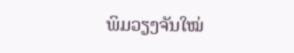ພິມວຽງຈັນໃໝ່